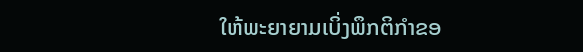ໃຫ້ພະຍາຍາມເບິ່ງພຶກຕິກຳຂອ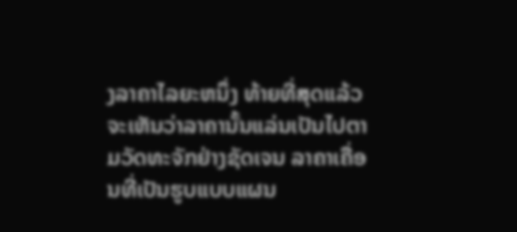ງລາຄາໄລຍະຫນຶ່ງ ທ້າຍທີ່ສຸດແລ້ວຈະເຫັນວ່າລາຄານັ້ນແລ່ນເປັນໄປຕາມວັດທະຈັກຢ່າງຊັດເຈນ ລາຄາເຄື່ອນທີ່ເປັນຮູບແບບແຜນ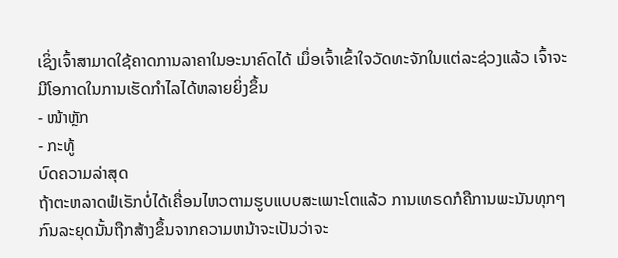ເຊິ່ງເຈົ້າສາມາດໃຊ້ຄາດການລາຄາໃນອະນາຄົດໄດ້ ເມຶ່ອເຈົ້າເຂົ້າໃຈວັດທະຈັກໃນແຕ່ລະຊ່ວງແລ້ວ ເຈົ້າຈະມີໂອກາດໃນການເຮັດກຳໄລໄດ້ຫລາຍຍິ່ງຂຶ້ນ
- ໜ້າຫຼັກ
- ກະທູ້
ບົດຄວາມລ່າສຸດ
ຖ້າຕະຫລາດຟໍເຣັກບໍ່ໄດ້ເຄື່ອນໄຫວຕາມຮູບແບບສະເພາະໂຕແລ້ວ ການເທຣດກໍຄືການພະນັນທຸກໆກົນລະຍຸດນັ້ນຖືກສ້າງຂຶ້ນຈາກຄວາມຫນ້າຈະເປັນວ່າຈະ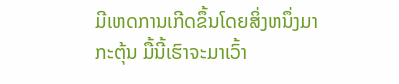ມີເຫດການເກີດຂຶ້ນໂດຍສິ່ງຫນຶ່ງມາກະຕຸ້ນ ມື້ນີ້ເຮົາຈະມາເວົ້າ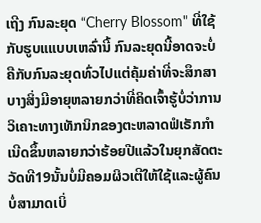ເຖີງ ກົນລະຍຸດ “Cherry Blossom" ທີ່ໃຊ້ກັບຮູບແແບບເຫລົ່ານີ້ ກົນລະຍຸດນີ້ອາດຈະບໍ່ຄືກັບກົນລະຍຸດທົ່ວໄປແຕ່ຄຸ້ມຄ່າທີ່ຈະສຶກສາ
ບາງສິ່ງມີອາຍຸຫລາຍກວ່າທີ່ຄິດເຈົ້າຮູ້ບໍ່ວ່າການວິເຄາະທາງເທັກນິກຂອງຕະຫລາດຟໍເຣັກກຳເນີດຂຶ້ນຫລາຍກວ່າຮ້ອຍປີແລ້ວໃນຍຸກສັດຕະວັດທີ19ນັ້ນບໍ່ມີຄອມຜິວເຕີໃຫ້ໃຊ້ແລະຜູ້ຄົນບໍ່ສາມາດເບິ່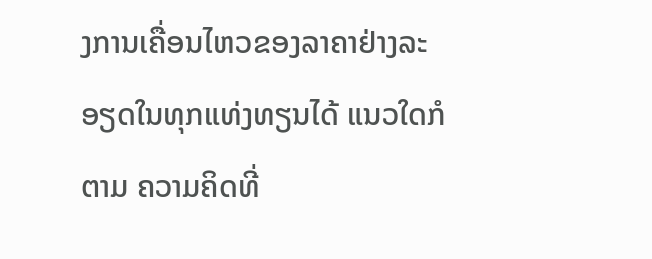ງການເຄື່ອນໄຫວຂອງລາຄາຢ່າງລະອຽດໃນທຸກແທ່ງທຽນໄດ້ ແນວໃດກໍຕາມ ຄວາມຄິດທີ່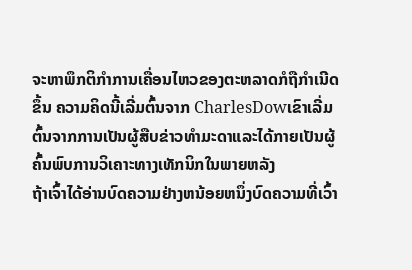ຈະຫາພຶກຕິກຳການເຄື່ອນໄຫວຂອງຕະຫລາດກໍຖືກຳເນີດຂຶ້ນ ຄວາມຄິດນີ້ເລີ່ມຕົ້ນຈາກ CharlesDowເຂົາເລີ່ມຕົ້ນຈາກການເປັນຜູ້ສືບຂ່າວທຳມະດາແລະໄດ້ກາຍເປັນຜູ້ຄົ້ນພົບການວິເຄາະທາງເທັກນິກໃນພາຍຫລັງ
ຖ້າເຈົ້າໄດ້ອ່ານບົດຄວາມຢ່າງຫນ້ອຍຫນຶ່ງບົດຄວາມທີ່ເວົ້າ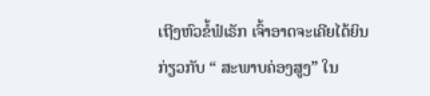ເຖີງຫົວຂໍ້ຟໍເຣັກ ເຈົ້າອາດຈະເຄີຍໄດ້ຍິນກ່ຽວກັບ “ ສະພາບຄ່ອງສູງ” ໃນ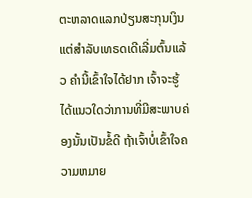ຕະຫລາດແລກປ່ຽນສະກຸນເງິນ ແຕ່ສຳລັບເທຣດເດີເລີ່ມຕົ້ນແລ້ວ ຄຳນີ້ເຂົ້າໃຈໄດ້ຢາກ ເຈົ້າຈະຮູ້ໄດ້ແນວໃດວ່າການທີ່ມີສະພາບຄ່ອງນັ້ນເປັນຂໍ້ດີ ຖ້າເຈົ້າບໍ່ເຂົ້າໃຈຄວາມຫມາຍ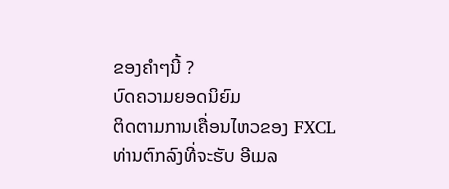ຂອງຄຳໆນີ້ ?
ບົດຄວາມຍອດນິຍົມ
ຕິດຕາມການເຄື່ອນໄຫວຂອງ FXCL
ທ່ານຕົກລົງທີ່ຈະຮັບ ອີເມລ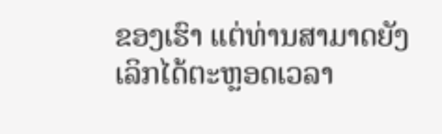ຂອງເຮົາ ແຕ່ທ່ານສາມາດຍັງເລິກໄດ້ຕະຫຼອດເວລາ